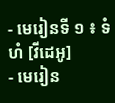- មេរៀនទី ១ ៖ ទំហំ [វីដេអូ]
- មេរៀន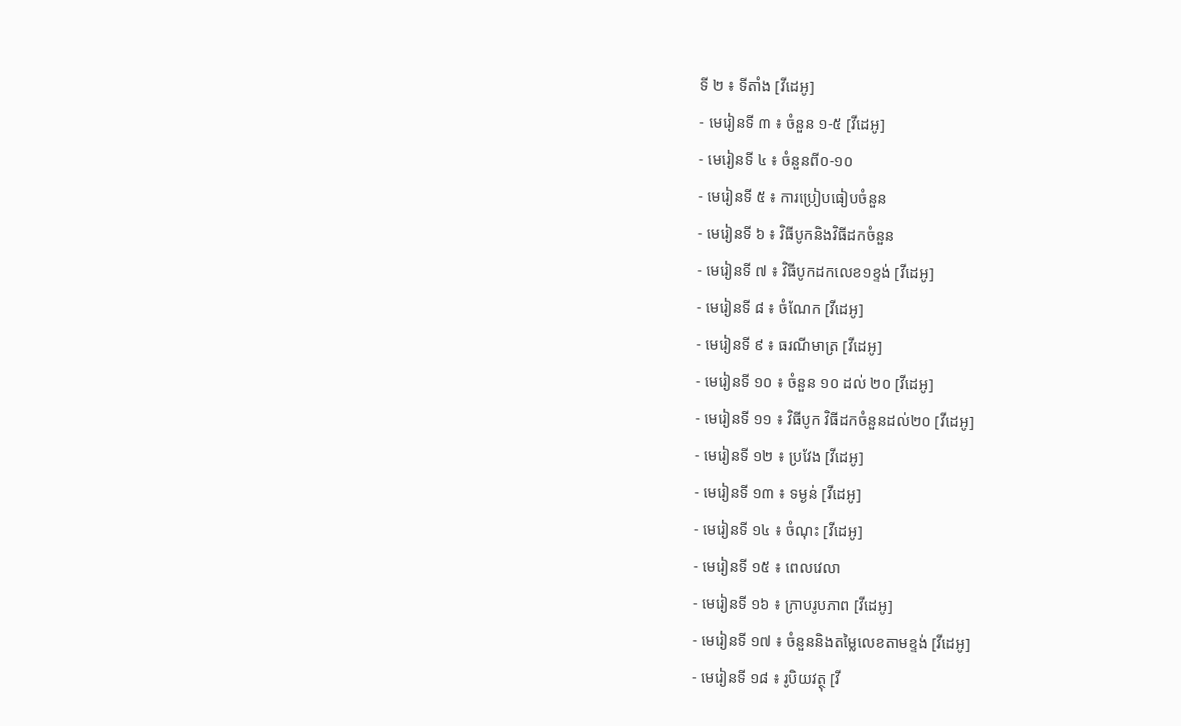ទី ២ ៖ ទីតាំង [វីដេអូ]
- មេរៀនទី ៣ ៖ ចំនួន ១-៥ [វីដេអូ]
- មេរៀនទី ៤ ៖ ចំនួនពី០-១០
- មេរៀនទី ៥ ៖ ការប្រៀបធៀបចំនួន
- មេរៀនទី ៦ ៖ វិធីបូកនិងវិធីដកចំនួន
- មេរៀនទី ៧ ៖ វិធីបូកដកលេខ១ខ្ទង់ [វីដេអូ]
- មេរៀនទី ៨ ៖ ចំណែក [វីដេអូ]
- មេរៀនទី ៩ ៖ ធរណីមាត្រ [វីដេអូ]
- មេរៀនទី ១០ ៖ ចំនួន ១០ ដល់ ២០ [វីដេអូ]
- មេរៀនទី ១១ ៖ វិធីបូក វិធីដកចំនួនដល់២០ [វីដេអូ]
- មេរៀនទី ១២ ៖ ប្រវែង [វីដេអូ]
- មេរៀនទី ១៣ ៖ ទម្ងន់ [វីដេអូ]
- មេរៀនទី ១៤ ៖ ចំណុះ [វីដេអូ]
- មេរៀនទី ១៥ ៖ ពេលវេលា
- មេរៀនទី ១៦ ៖ ក្រាបរូបភាព [វីដេអូ]
- មេរៀនទី ១៧ ៖ ចំនួននិងតម្លៃលេខតាមខ្ទង់ [វីដេអូ]
- មេរៀនទី ១៨ ៖ រូបិយវត្ថុ [វី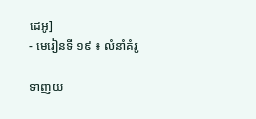ដេអូ]
- មេរៀនទី ១៩ ៖ លំនាំគំរូ

ទាញយ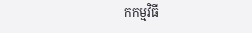កកម្មវិធី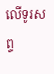លើទូរសព្ទ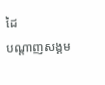ដៃ
បណ្ដាញសង្គម